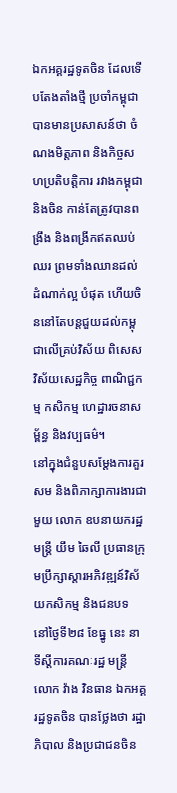ឯកអគ្គរដ្ឋទូតចិន ដែលទើបតែងតាំងថ្មី ប្រចាំកម្ពុជា បានមានប្រសាសន៍ថា ចំណងមិត្តភាព និងកិច្ចសហប្រតិបត្តិការ រវាងកម្ពុជា និងចិន កាន់តែត្រូវបានពង្រឹង និងពង្រីកឥតឈប់ឈរ ព្រមទាំងឈានដល់ដំណាក់ល្អ បំផុត ហើយចិននៅតែបន្តជួយដល់កម្ពុជាលើគ្រប់វិស័យ ពិសេសវិស័យសេដ្ឋកិច្ច ពាណិជ្ជកម្ម កសិកម្ម ហេដ្ឋារចនាសម្ព័ន្ធ និងវប្បធម៌។
នៅក្នុងជំនួបសម្តែងការគួរសម និងពិភាក្សាការងារជាមួយ លោក ឧបនាយករដ្ឋមន្ត្រី យឹម ឆៃលី ប្រធានក្រុមប្រឹក្សាស្តារអភិវឌ្ឍន៍វិស័យកសិកម្ម និងជនបទ នៅថ្ងៃទី២៨ ខែធ្នូ នេះ នាទីស្តីការគណៈរដ្ឋ មន្ត្រី លោក វ៉ាង វិនធាន ឯកអគ្គរដ្ឋទូតចិន បានថ្លែងថា រដ្ឋាភិបាល និងប្រជាជនចិន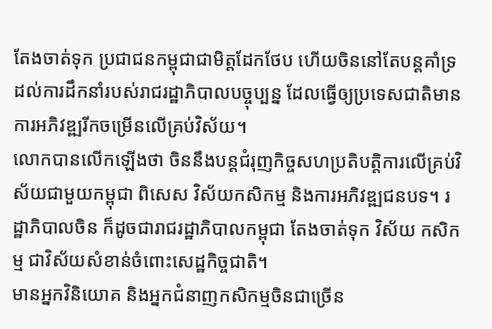តែងចាត់ទុក ប្រជាជនកម្ពុជាជាមិត្តដែកថែប ហើយចិននៅតែបន្តគាំទ្រដល់ការដឹកនាំរបស់រាជរដ្ឋាភិបាលបច្ចុប្បន្ន ដែលធ្វើឲ្យប្រទេសជាតិមានការអភិវឌ្ឍរីកចម្រើនលើគ្រប់វិស័យ។
លោកបានលើកឡើងថា ចិននឹងបន្តជំរុញកិច្ចសហប្រតិបត្តិការលើគ្រប់វិស័យជាមួយកម្ពុជា ពិសេស វិស័យកសិកម្ម និងការអភិវឌ្ឍជនបទ។ រដ្ឋាភិបាលចិន ក៏ដូចជារាជរដ្ឋាភិបាលកម្ពុជា តែងចាត់ទុក វិស័យ កសិកម្ម ជាវិស័យសំខាន់ចំពោះសេដ្ឋកិច្ចជាតិ។
មានអ្នកវិនិយោគ និងអ្នកជំនាញកសិកម្មចិនជាច្រើន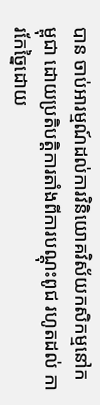បាន ចាប់អារម្មណ៍ដល់ការវិនិយោគវិស័យកសិកម្មនៅកម្ពុជា ដោយប្រតិបត្តិការតាំងពីការបណ្តុះពូជ រហូតដល់ ការកែច្នៃដោយ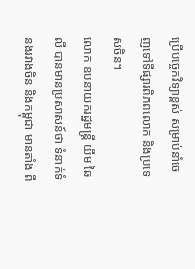ប្រើបច្ចេកវិទ្យាខ្ពស់ សម្រាប់នាំចេញទៅទីផ្សារពិភពលោក និងប្រទេសចិន។
លោក ឧបនាយករដ្ឋមន្ត្រី យឹម ឆៃលី បានមានប្រសាសន៍ថា ទំនាក់ទំនងរវាងចិន និងកម្ពុជា មានតាំង ពី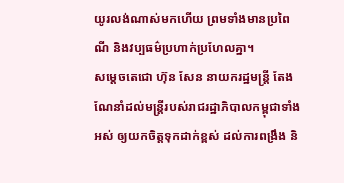យូរលង់ណាស់មកហើយ ព្រមទាំងមានប្រពៃណី និងវប្បធម៌ប្រហាក់ប្រហែលគ្នា។
សម្តេចតេជោ ហ៊ុន សែន នាយករដ្ឋមន្ត្រី តែងណែនាំដល់មន្ត្រីរបស់រាជរដ្ឋាភិបាលកម្ពុជាទាំងអស់ ឲ្យយកចិត្តទុកដាក់ខ្ពស់ ដល់ការពង្រឹង និ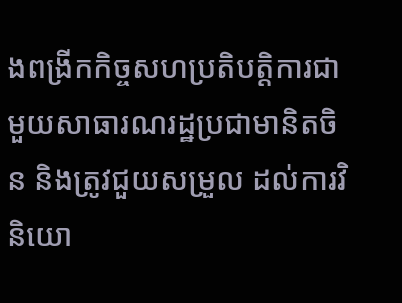ងពង្រីកកិច្ចសហប្រតិបត្តិការជាមួយសាធារណរដ្ឋប្រជាមានិតចិន និងត្រូវជួយសម្រួល ដល់ការវិនិយោ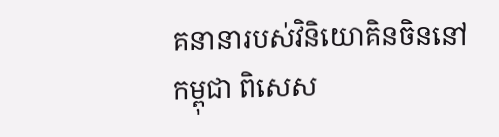គនានារបស់វិនិយោគិនចិននៅកម្ពុជា ពិសេស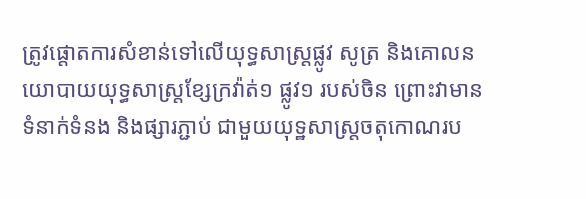ត្រូវផ្តោតការសំខាន់ទៅលើយុទ្ធសាស្ត្រផ្លូវ សូត្រ និងគោលនយោបាយយុទ្ធសាស្ត្រខ្សែក្រវ៉ាត់១ ផ្លូវ១ របស់ចិន ព្រោះវាមានទំនាក់ទំនង និងផ្សារភ្ជាប់ ជាមួយយុទ្ឋសាស្ត្រចតុកោណរប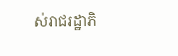ស់រាជរដ្ឋាភិ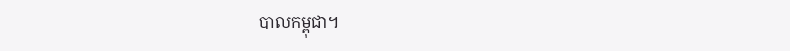បាលកម្ពុជា។